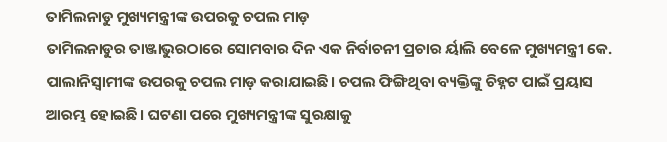ତାମିଲନାଡୁ ମୁଖ୍ୟମନ୍ତ୍ରୀଙ୍କ ଉପରକୁ ଚପଲ ମାଡ଼
ତାମିଲନାଡୁର ତାଞ୍ଜାଭୁରଠାରେ ସୋମବାର ଦିନ ଏକ ନିର୍ବାଚନୀ ପ୍ରଚାର ର୍ୟାଲି ବେଳେ ମୁଖ୍ୟମନ୍ତ୍ରୀ କେ. ପାଲାନିସ୍ୱାମୀଙ୍କ ଉପରକୁ ଚପଲ ମାଡ଼ କରାଯାଇଛି। ଚପଲ ଫିଙ୍ଗିଥିବା ବ୍ୟକ୍ତିଙ୍କୁ ଚିହ୍ନଟ ପାଇଁ ପ୍ରୟାସ ଆରମ୍ଭ ହୋଇଛି। ଘଟଣା ପରେ ମୁଖ୍ୟମନ୍ତ୍ରୀଙ୍କ ସୁରକ୍ଷାକୁ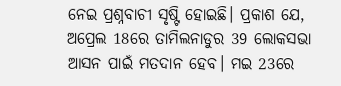ନେଇ ପ୍ରଶ୍ନବାଚୀ ସୃଷ୍ଟି ହୋଇଛି। ପ୍ରକାଶ ଯେ, ଅପ୍ରେଲ 18ରେ ତାମିଲନାଡୁର 39 ଲୋକସଭା ଆସନ ପାଇଁ ମତଦାନ ହେବ। ମଇ 23ରେ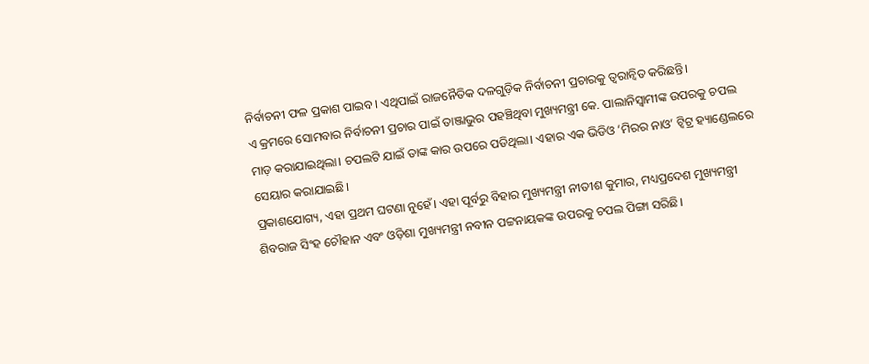ନିର୍ବାଚନୀ ଫଳ ପ୍ରକାଶ ପାଇବ। ଏଥିପାଇଁ ରାଜନୈତିକ ଦଳଗୁଡ଼ିକ ନିର୍ବାଚନୀ ପ୍ରଚାରକୁ ତ୍ୱରାନ୍ୱିତ କରିଛନ୍ତି।
ଏ କ୍ରମରେ ସୋମବାର ନିର୍ବାଚନୀ ପ୍ରଚାର ପାଇଁ ତାଞ୍ଜାଭୁର ପହଞ୍ଚିଥିବା ମୁଖ୍ୟମନ୍ତ୍ରୀ କେ. ପାଲାନିସ୍ୱାମୀଙ୍କ ଉପରକୁ ଚପଲ ମାଡ଼ କରାଯାଇଥିଲା। ଚପଲଟି ଯାଇଁ ତାଙ୍କ କାର ଉପରେ ପଡିଥିଲା। ଏହାର ଏକ ଭିଡିଓ ‘ମିରର ନାଓ’ ଟ୍ୱିଟ୍ର ହ୍ୟାଣ୍ଡେଲରେ ସେୟାର କରାଯାଇଛି।
ପ୍ରକାଶଯୋଗ୍ୟ, ଏହା ପ୍ରଥମ ଘଟଣା ନୁହେଁ। ଏହା ପୂର୍ବରୁ ବିହାର ମୁଖ୍ୟମନ୍ତ୍ରୀ ନୀତୀଶ କୁମାର, ମଧ୍ୟପ୍ରଦେଶ ମୁଖ୍ୟମନ୍ତ୍ରୀ ଶିବରାଜ ସିଂହ ଚୌହାନ ଏବଂ ଓଡ଼ିଶା ମୁଖ୍ୟମନ୍ତ୍ରୀ ନବୀନ ପଟ୍ଟନାୟକଙ୍କ ଉପରକୁ ଚପଲ ପିଙ୍ଗା ସରିଛି।